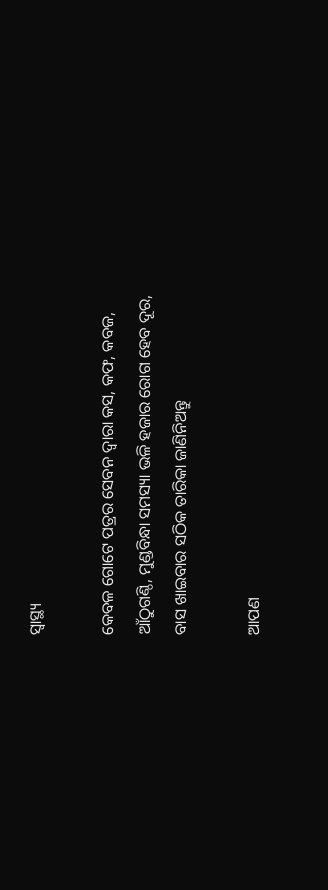ସ୍ୱାସ୍ଥ୍ୟ

କେବଳ ଗୋଟେ ପତ୍ରର ସେବନ ଦ୍ଵାରା କସ, କଫ, କବଜ, ଆଁଠୁଗଣ୍ଠି, ମୁଣ୍ଡବିନ୍ଧା ସମସ୍ୟା ଭଳି ହଜାର ରୋଗ ହେବ ଦୂର, ବାସ ଖାଇବାର ସଠିକ ତାରିକା ଜାଣିନିଅନ୍ତୁ

ଆପଣ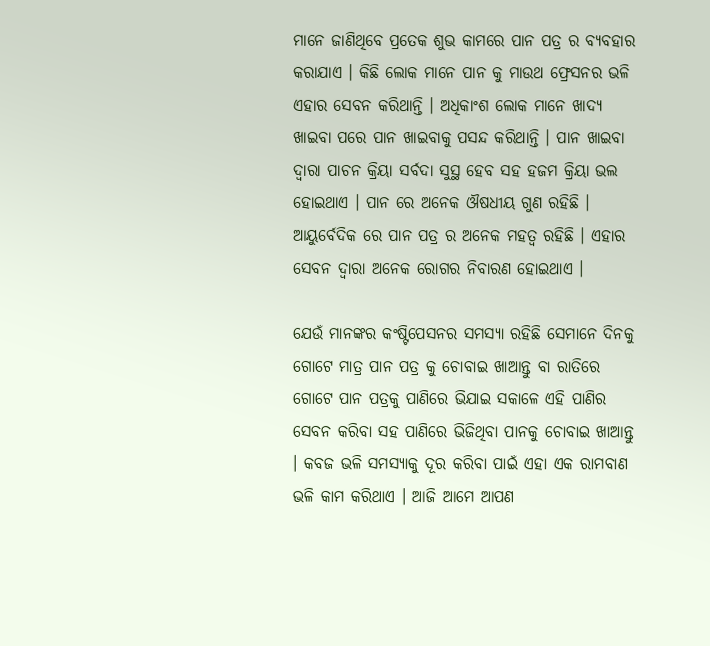ମାନେ ଜାଣିଥିବେ ପ୍ରତେକ ଶୁଭ କାମରେ ପାନ ପତ୍ର ର ବ୍ୟବହାର କରାଯାଏ । କିଛି ଲୋକ ମାନେ ପାନ କୁ ମାଉଥ ଫ୍ରେସନର ଭଳି ଏହାର ସେବନ କରିଥାନ୍ତି । ଅଧିକାଂଶ ଲୋକ ମାନେ ଖାଦ୍ଯ ଖାଇବା ପରେ ପାନ ଖାଇବାକୁ ପସନ୍ଦ କରିଥାନ୍ତି । ପାନ ଖାଇବା ଦ୍ଵାରା ପାଚନ କ୍ରିୟା ସର୍ବଦା ସୁସ୍ଥ ହେବ ସହ ହଜମ କ୍ରିୟା ଭଲ ହୋଇଥାଏ । ପାନ ରେ ଅନେକ ଔଷଧୀୟ ଗୁଣ ରହିଛି । ଆୟୁର୍ବେଦିକ ରେ ପାନ ପତ୍ର ର ଅନେକ ମହତ୍ଵ ରହିଛି । ଏହାର ସେବନ ଦ୍ଵାରା ଅନେକ ରୋଗର ନିବାରଣ ହୋଇଥାଏ ।

ଯେଉଁ ମାନଙ୍କର କଂଷ୍ଟିପେସନର ସମସ୍ଯା ରହିଛି ସେମାନେ ଦିନକୁ ଗୋଟେ ମାତ୍ର ପାନ ପତ୍ର କୁ ଚୋବାଇ ଖାଆନ୍ତୁ ବା ରାତିରେ ଗୋଟେ ପାନ ପତ୍ରକୁ ପାଣିରେ ଭିଯାଇ ସକାଳେ ଏହି ପାଣିର ସେବନ କରିବା ସହ ପାଣିରେ ଭିଜିଥିବା ପାନକୁ ଚୋବାଇ ଖାଆନ୍ତୁ । କବଜ ଭଳି ସମସ୍ଯାକୁ ଦୂର କରିବା ପାଇଁ ଏହା ଏକ ରାମବାଣ ଭଳି କାମ କରିଥାଏ । ଆଜି ଆମେ ଆପଣ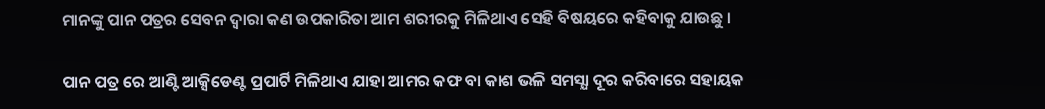ମାନଙ୍କୁ ପାନ ପତ୍ରର ସେବନ ଦ୍ଵାରା କଣ ଉପକାରିତା ଆମ ଶରୀରକୁ ମିଳିଥାଏ ସେହି ବିଷୟରେ କହିବାକୁ ଯାଉଛୁ ।

ପାନ ପତ୍ର ରେ ଆଣ୍ଟି ଆକ୍ସିଡେଣ୍ଟ ପ୍ରପାର୍ଟି ମିଳିଥାଏ ଯାହା ଆମର କଫ ବା କାଶ ଭଳି ସମସ୍ଯା ଦୂର କରିବାରେ ସହାୟକ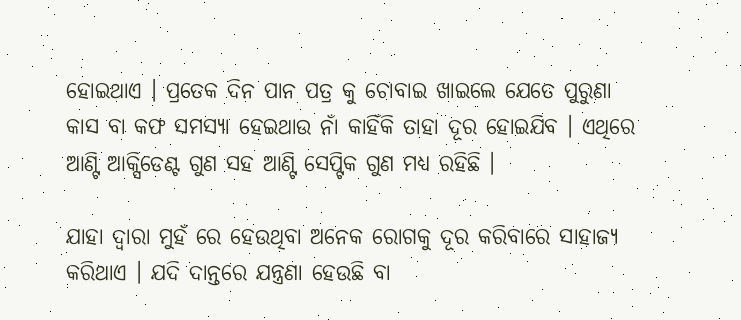ହୋଇଥାଏ । ପ୍ରତେକ ଦିନ ପାନ ପତ୍ର କୁ ଚୋବାଇ ଖାଇଲେ ଯେତେ ପୁରୁଣା କାସ ବା କଫ ସମସ୍ଯା ହେଇଥାଉ ନାଁ କାହିଁକି ତାହା ଦୂର ହୋଇଯିବ । ଏଥିରେ ଆଣ୍ଟି ଆକ୍ସିଡେଣ୍ଟ ଗୁଣ ସହ ଆଣ୍ଟି ସେପ୍ଟିକ ଗୁଣ ମଧ୍ୟ ରହିଛି ।

ଯାହା ଦ୍ଵାରା ମୁହଁ ରେ ହେଉଥିବା ଅନେକ ରୋଗକୁ ଦୂର କରିବାରେ ସାହାଜ୍ଯ କରିଥାଏ । ଯଦି ଦାନ୍ତରେ ଯନ୍ତ୍ରଣା ହେଉଛି ବା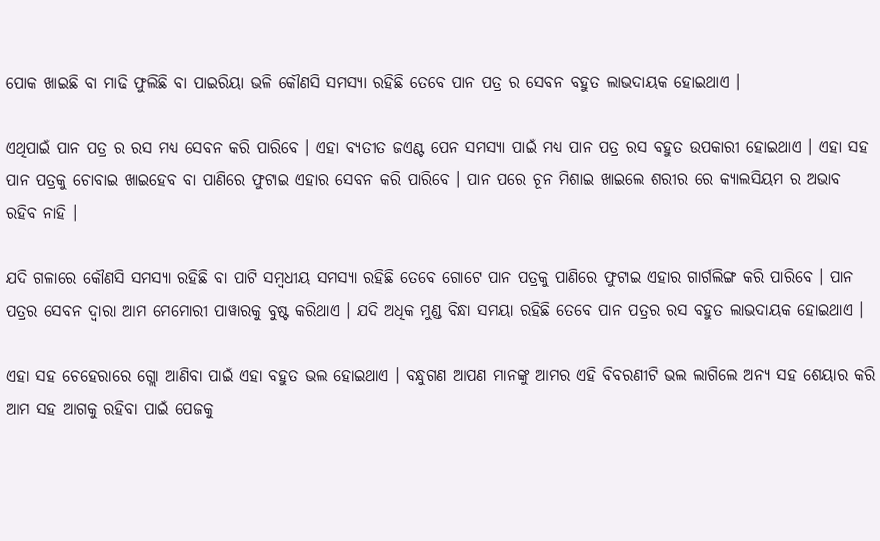ପୋକ ଖାଇଛି ବା ମାଢି ଫୁଲିଛି ବା ପାଇରିୟା ଭଳି କୌଣସି ସମସ୍ୟା ରହିଛି ତେବେ ପାନ ପତ୍ର ର ସେବନ ବହୁତ ଲାଭଦାୟକ ହୋଇଥାଏ ।

ଏଥିପାଇଁ ପାନ ପତ୍ର ର ରସ ମଧ୍ୟ ସେବନ କରି ପାରିବେ । ଏହା ବ୍ଯତୀତ ଜଏଣ୍ଟ ପେନ ସମସ୍ୟା ପାଇଁ ମଧ୍ୟ ପାନ ପତ୍ର ରସ ବହୁତ ଉପକାରୀ ହୋଇଥାଏ । ଏହା ସହ ପାନ ପତ୍ରକୁ ଚୋବାଇ ଖାଇହେବ ବା ପାଣିରେ ଫୁଟାଇ ଏହାର ସେବନ କରି ପାରିବେ । ପାନ ପରେ ଚୂନ ମିଶାଇ ଖାଇଲେ ଶରୀର ରେ କ୍ୟାଲସିୟମ ର ଅଭାବ ରହିବ ନାହି ।

ଯଦି ଗଳାରେ କୌଣସି ସମସ୍ଯା ରହିଛି ବା ପାଟି ସମ୍ବଧୀୟ ସମସ୍ଯା ରହିଛି ତେବେ ଗୋଟେ ପାନ ପତ୍ରକୁ ପାଣିରେ ଫୁଟାଇ ଏହାର ଗାର୍ଗଲିଙ୍ଗ କରି ପାରିବେ । ପାନ ପତ୍ରର ସେବନ ଦ୍ଵାରା ଆମ ମେମୋରୀ ପାୱାରକୁ ବୁଷ୍ଟ କରିଥାଏ । ଯଦି ଅଧିକ ମୁଣ୍ଡ ବିନ୍ଧା ସମୟା ରହିଛି ତେବେ ପାନ ପତ୍ରର ରସ ବହୁତ ଲାଭଦାୟକ ହୋଇଥାଏ ।

ଏହା ସହ ଚେହେରାରେ ଗ୍ଲୋ ଆଣିବା ପାଇଁ ଏହା ବହୁତ ଭଲ ହୋଇଥାଏ । ବନ୍ଧୁଗଣ ଆପଣ ମାନଙ୍କୁ ଆମର ଏହି ବିବରଣୀଟି ଭଲ ଲାଗିଲେ ଅନ୍ୟ ସହ ଶେୟାର କରି ଆମ ସହ ଆଗକୁ ରହିବା ପାଇଁ ପେଜକୁ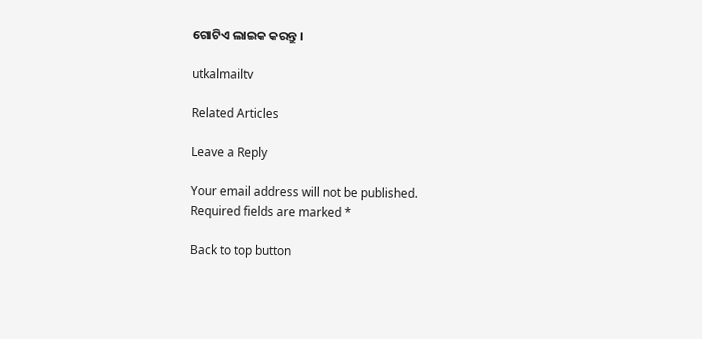ଗୋଟିଏ ଲାଇକ କରନ୍ତୁ ।

utkalmailtv

Related Articles

Leave a Reply

Your email address will not be published. Required fields are marked *

Back to top button